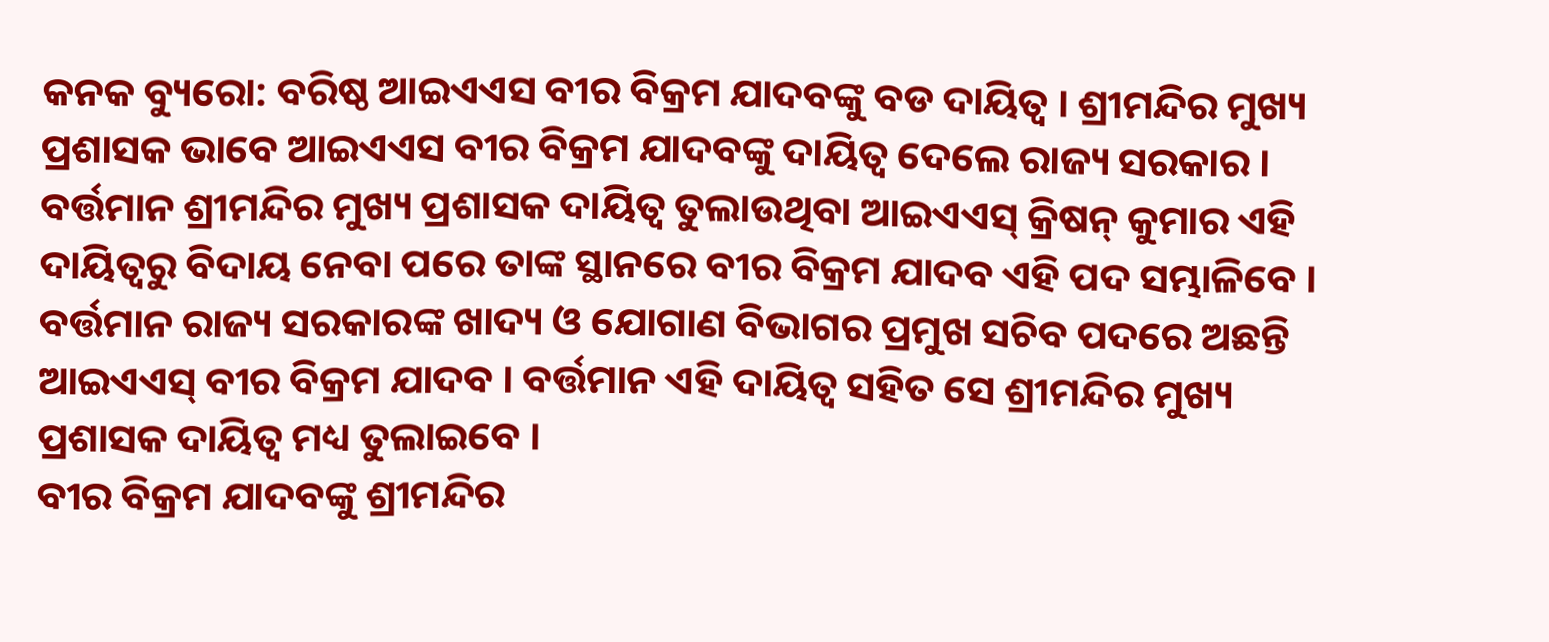କନକ ବ୍ୟୁରୋ: ବରିଷ୍ଠ ଆଇଏଏସ ବୀର ବିକ୍ରମ ଯାଦବଙ୍କୁ ବଡ ଦାୟିତ୍ୱ । ଶ୍ରୀମନ୍ଦିର ମୁଖ୍ୟ ପ୍ରଶାସକ ଭାବେ ଆଇଏଏସ ବୀର ବିକ୍ରମ ଯାଦବଙ୍କୁ ଦାୟିତ୍ୱ ଦେଲେ ରାଜ୍ୟ ସରକାର । ବର୍ତ୍ତମାନ ଶ୍ରୀମନ୍ଦିର ମୁଖ୍ୟ ପ୍ରଶାସକ ଦାୟିତ୍ୱ ତୁଲାଉଥିବା ଆଇଏଏସ୍ କ୍ରିଷନ୍ କୁମାର ଏହି ଦାୟିତ୍ୱରୁ ବିଦାୟ ନେବା ପରେ ତାଙ୍କ ସ୍ଥାନରେ ବୀର ବିକ୍ରମ ଯାଦବ ଏହି ପଦ ସମ୍ଭାଳିବେ । ବର୍ତ୍ତମାନ ରାଜ୍ୟ ସରକାରଙ୍କ ଖାଦ୍ୟ ଓ ଯୋଗାଣ ବିଭାଗର ପ୍ରମୁଖ ସଚିବ ପଦରେ ଅଛନ୍ତି ଆଇଏଏସ୍ ବୀର ବିକ୍ରମ ଯାଦବ । ବର୍ତ୍ତମାନ ଏହି ଦାୟିତ୍ୱ ସହିତ ସେ ଶ୍ରୀମନ୍ଦିର ମୁଖ୍ୟ ପ୍ରଶାସକ ଦାୟିତ୍ୱ ମଧ୍ୟ ତୁଲାଇବେ ।
ବୀର ବିକ୍ରମ ଯାଦବଙ୍କୁ ଶ୍ରୀମନ୍ଦିର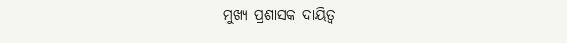ମୁଖ୍ୟ ପ୍ରଶାସକ ଦାୟିତ୍ୱ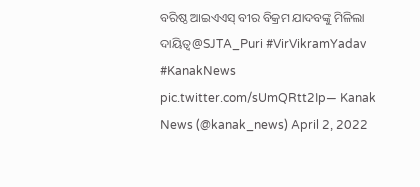ବରିଷ୍ଠ ଆଇଏଏସ୍ ବୀର ବିକ୍ରମ ଯାଦବଙ୍କୁ ମିଳିଲା ଦାୟିତ୍ୱ@SJTA_Puri #VirVikramYadav #KanakNews pic.twitter.com/sUmQRtt2Ip— Kanak News (@kanak_news) April 2, 2022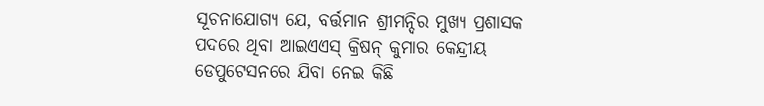ସୂଚନାଯୋଗ୍ୟ ଯେ, ବର୍ତ୍ତମାନ ଶ୍ରୀମନ୍ଦିର ମୁଖ୍ୟ ପ୍ରଶାସକ ପଦରେ ଥିବା ଆଇଏଏସ୍ କ୍ରିଷନ୍ କୁମାର କେନ୍ଦ୍ରୀୟ ଡେପୁଟେସନରେ ଯିବା ନେଇ କିଛି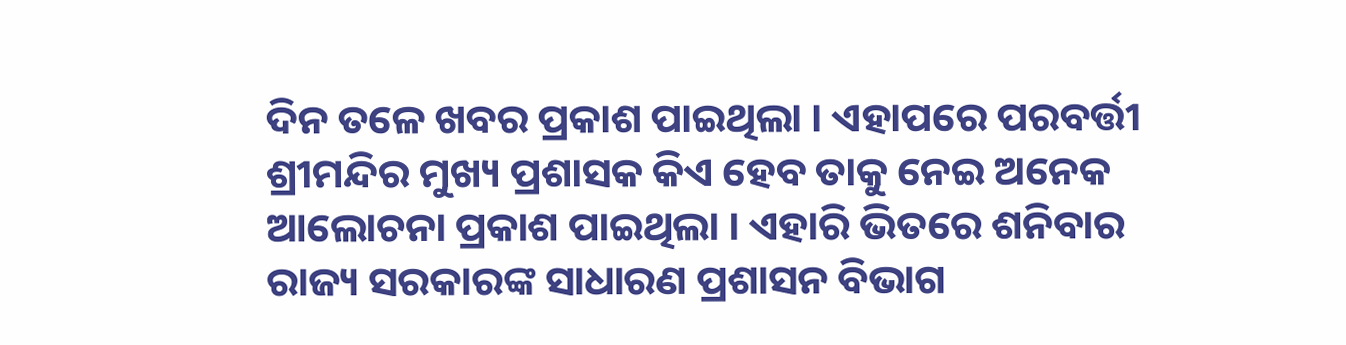ଦିନ ତଳେ ଖବର ପ୍ରକାଶ ପାଇଥିଲା । ଏହାପରେ ପରବର୍ତ୍ତୀ ଶ୍ରୀମନ୍ଦିର ମୁଖ୍ୟ ପ୍ରଶାସକ କିଏ ହେବ ତାକୁ ନେଇ ଅନେକ ଆଲୋଚନା ପ୍ରକାଶ ପାଇଥିଲା । ଏହାରି ଭିତରେ ଶନିବାର ରାଜ୍ୟ ସରକାରଙ୍କ ସାଧାରଣ ପ୍ରଶାସନ ବିଭାଗ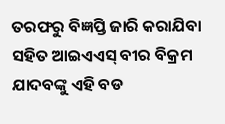ତରଫରୁ ବିଜ୍ଞପ୍ତି ଜାରି କରାଯିବା ସହିତ ଆଇଏଏସ୍ ବୀର ବିକ୍ରମ ଯାଦବଙ୍କୁ ଏହି ବଡ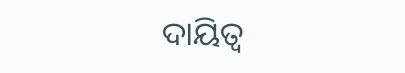ଦାୟିତ୍ୱ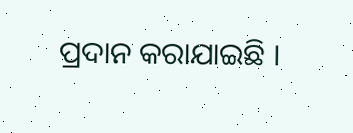ପ୍ରଦାନ କରାଯାଇଛି ।